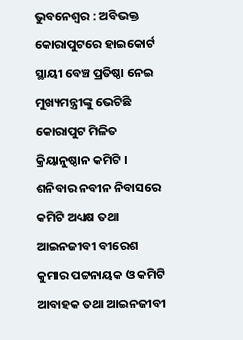ଭୁବନେଶ୍ବର : ଅବିଭକ୍ତ କୋରାପୁଟରେ ହାଇକୋର୍ଟ ସ୍ଥାୟୀ ବେଞ୍ଚ ପ୍ରତିଷ୍ଠା ନେଇ ମୁଖ୍ୟମନ୍ତ୍ରୀଙ୍କୁ ଭେଟିଛି କୋରାପୁଟ ମିଳିତ କ୍ରିୟାନୁଷ୍ଠାନ କମିଟି । ଶନିବାର ନବୀନ ନିବାସରେ କମିଟି ଅଧ୍ୟକ୍ଷ ତଥା ଆଇନଜୀବୀ ବୀରେଶ କୁମାର ପଟ୍ଟନାୟକ ଓ କମିଟି ଆବାହକ ତଥା ଆଇନଜୀବୀ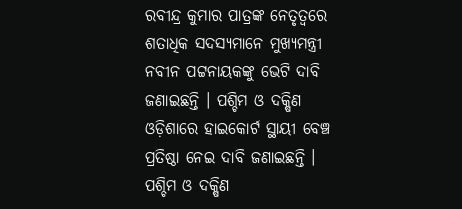ରବୀନ୍ଦ୍ର କୁମାର ପାତ୍ରଙ୍କ ନେତୃତ୍ବରେ ଶତାଧିକ ସଦସ୍ୟମାନେ ମୁଖ୍ୟମନ୍ତ୍ରୀ ନବୀନ ପଟ୍ଟନାୟକଙ୍କୁ ଭେଟି ଦାବି ଜଣାଇଛନ୍ତି । ପଶ୍ଚିମ ଓ ଦକ୍ଷିଣ ଓଡ଼ିଶାରେ ହାଇକୋର୍ଟ ସ୍ଥାୟୀ ବେଞ୍ଚ ପ୍ରତିଷ୍ଠା ନେଇ ଦାବି ଜଣାଇଛନ୍ତି । ପଶ୍ଚିମ ଓ ଦକ୍ଷିଣ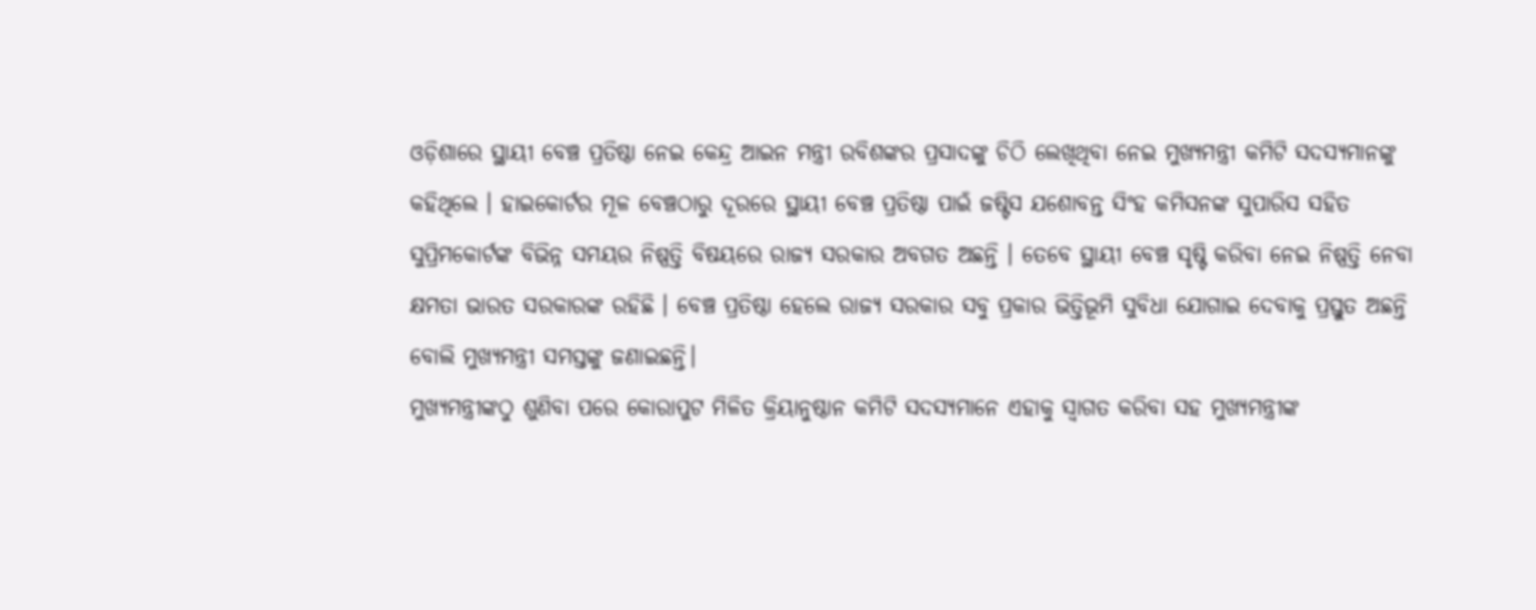ଓଡ଼ିଶାରେ ସ୍ଥାୟୀ ବେଞ୍ଚ ପ୍ରତିଷ୍ଠା ନେଇ କେନ୍ଦ୍ର ଆଇନ ମନ୍ତ୍ରୀ ରବିଶଙ୍କର ପ୍ରସାଦଙ୍କୁ ଚିଠି ଲେଖିଥିବା ନେଇ ମୁଖ୍ୟମନ୍ତ୍ରୀ କମିଟି ସଦସ୍ୟମାନଙ୍କୁ କହିଥିଲେ । ହାଇକୋର୍ଟର ମୂଳ ବେଞ୍ଚଠାରୁ ଦୂରରେ ସ୍ଥାୟୀ ବେଞ୍ଚ ପ୍ରତିଷ୍ଠା ପାଇଁ ଜଷ୍ଟିସ ଯଶୋବନ୍ତ ସିଂହ କମିସନଙ୍କ ସୁପାରିସ ସହିତ ସୁପ୍ରିମକୋର୍ଟଙ୍କ ବିଭିନ୍ନ ସମୟର ନିଷ୍ପତ୍ତି ବିଷୟରେ ରାଜ୍ୟ ସରକାର ଅବଗତ ଅଛନ୍ତି । ତେବେ ସ୍ଥାୟୀ ବେଞ୍ଚ ସୃଷ୍ଟି କରିବା ନେଇ ନିଷ୍ପତ୍ତି ନେବା କ୍ଷମତା ଭାରତ ସରକାରଙ୍କ ରହିଛି । ବେଞ୍ଚ ପ୍ରତିଷ୍ଠା ହେଲେ ରାଜ୍ୟ ସରକାର ସବୁ ପ୍ରକାର ଭିତ୍ତିଭୂମି ସୁବିଧା ଯୋଗାଇ ଦେବାକୁ ପ୍ରସ୍ତୁତ ଅଛନ୍ତି ବୋଲି ମୁଖ୍ୟମନ୍ତ୍ରୀ ସମସ୍ତଙ୍କୁ ଜଣାଇଛନ୍ତି।
ମୁଖ୍ୟମନ୍ତ୍ରୀଙ୍କଠୁ ଶୁଣିବା ପରେ କୋରାପୁଟ ମିଳିତ କ୍ରିୟାନୁଷ୍ଠାନ କମିଟି ସଦସ୍ୟମାନେ ଏହାକୁ ସ୍ବାଗତ କରିବା ସହ ମୁଖ୍ୟମନ୍ତ୍ରୀଙ୍କ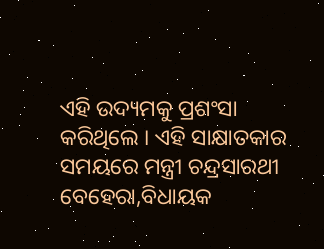ଏହି ଉଦ୍ୟମକୁ ପ୍ରଶଂସା କରିଥିଲେ । ଏହି ସାକ୍ଷାତକାର ସମୟରେ ମନ୍ତ୍ରୀ ଚନ୍ଦ୍ରସାରଥୀ ବେହେରା,ବିଧାୟକ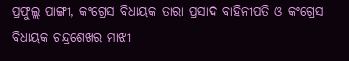ପ୍ରଫୁଲ୍ଲ ପାଙ୍ଗୀ, କଂଗ୍ରେସ ବିଧାୟକ ତାରା ପ୍ରସାଦ ବାହିନୀପତି ଓ କଂଗ୍ରେସ ବିଧାୟକ ଚନ୍ଦ୍ରଶେଖର ମାଝୀ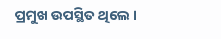ପ୍ରମୁଖ ଉପସ୍ଥିତ ଥିଲେ ।